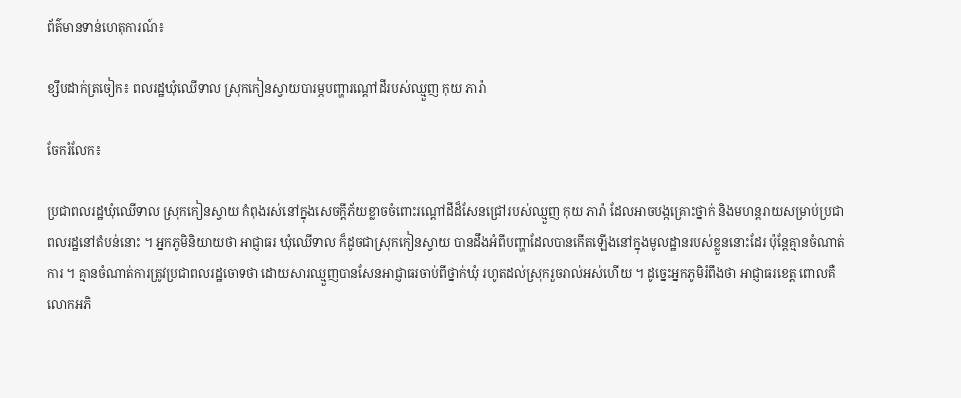ព័ត៌មានទាន់ហេតុការណ៍៖

ខ្សឹបដាក់ត្រចៀក៖ ពលរដ្ឋឃុំឈើទាល ស្រុកកៀនស្វាយបារម្ភបញ្ហារណ្តៅដីរបស់ឈ្មួញ កុយ ភារ៉ា

ចែករំលែក៖

ប្រជាពលរដ្ឋឃុំឈើទាល ស្រុកកៀនស្វាយ កំពុងរស់នៅក្នុងសេចក្តីភ័យខ្លាចចំពោះរណ្តៅដីដ៏សែនជ្រៅរបស់ឈ្មួញ កុយ ភារ៉ា ដែលអាចបង្កគ្រោះថ្នាក់ និងមហន្តរាយសម្រាប់ប្រជាពលរដ្ឋនៅតំបន់នោះ ។ អ្នកភូមិនិយាយថា អាជ្ញាធរ ឃុំឈើទាល ក៏ដូចជាស្រុកកៀនស្វាយ បានដឹងអំពីបញ្ហាដែលបានកើតឡើងនៅក្នុងមូលដ្ឋានរបស់ខ្លួននោះដែរ ប៉ុន្តែគ្មានចំណាត់ការ ។ គ្មានចំណាត់ការត្រូវប្រជាពលរដ្ឋចោទថា ដោយសារឈ្មួញបានសែនអាជ្ញាធរចាប់ពីថ្នាក់ឃុំ រហូតដល់ស្រុករួចរាល់អស់ហើយ ។ ដូច្នេះអ្នកភូមិរំពឹងថា អាជ្ញាធរខេត្ត ពោលគឺលោកអភិ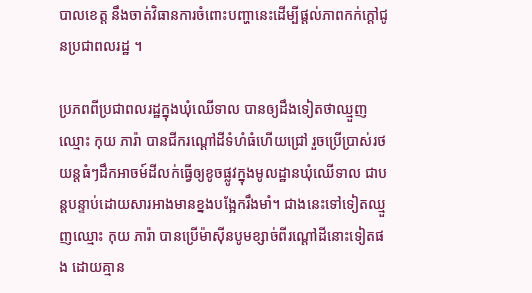បាលខេត្ត នឹងចាត់វិធានការចំពោះបញ្ហានេះដើម្បីផ្តល់ភាពកក់ក្តៅជូនប្រជាពលរដ្ឋ ។

ប្រភពពីប្រជាពលរដ្ឋក្នុងឃុំឈើទាល បានឲ្យដឹងទៀតថាឈ្មួញឈ្មោះ កុយ ភារ៉ា បានជីករណ្ដៅដីទំហំធំហើយជ្រៅ រួចប្រើប្រាស់រថយន្តធំៗដឹកអាចម៍ដីលក់ធ្វើឲ្យខូចផ្លូវក្នុងមូលដ្ឋានឃុំឈើទាល ជាបន្តបន្ទាប់ដោយសារអាងមានខ្នងបង្អែករឹងមាំ។ ជាងនេះទៅទៀតឈ្មួញឈ្មោះ កុយ ភារ៉ា បានប្រើម៉ាស៊ីនបូមខ្សាច់ពីរណ្ដៅដីនោះទៀតផង ដោយគ្មាន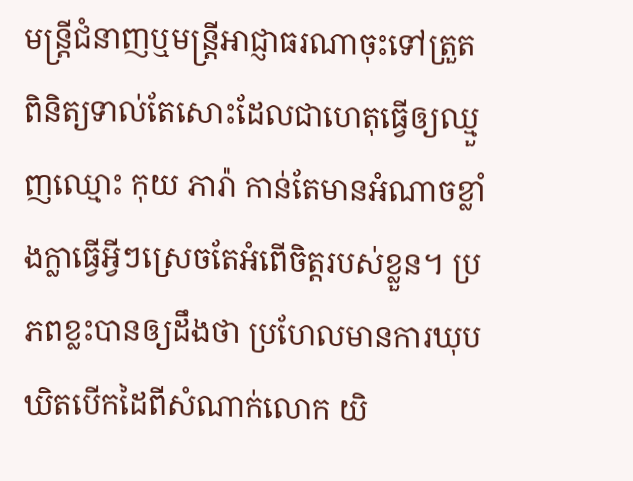មន្ត្រីជំនាញឬមន្ត្រីអាជ្ញាធរណាចុះទៅត្រួតពិនិត្យទាល់តែសោះដែលជាហេតុធ្វើឲ្យឈ្មួញឈ្មោះ កុយ ភារ៉ា កាន់តែមានអំណាចខ្លាំងក្លាធ្វើអ្វីៗស្រេចតែអំពើចិត្តរបស់ខ្លួន។ ប្រភពខ្លះបានឲ្យដឹងថា ប្រហែលមានការឃុបឃិតបើកដៃពីសំណាក់លោក យិ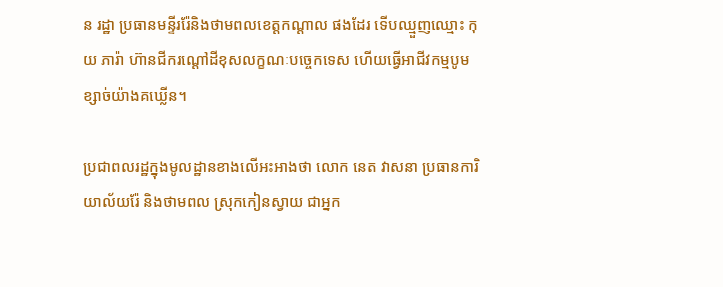ន រដ្ឋា ប្រធានមន្ទីររ៉ែនិងថាមពលខេត្តកណ្ដាល ផងដែរ ទើបឈ្មួញឈ្មោះ កុយ ភារ៉ា ហ៊ានជីករណ្ដៅដីខុសលក្ខណៈបច្ចេកទេស ហើយធ្វើអាជីវកម្មបូមខ្សាច់យ៉ាងគឃ្លើន។

ប្រជាពលរដ្ឋក្នុងមូលដ្ឋានខាងលើអះអាងថា លោក នេត វាសនា ប្រធានការិយាល័យរ៉ែ និងថាមពល ស្រុកកៀនស្វាយ ជាអ្នក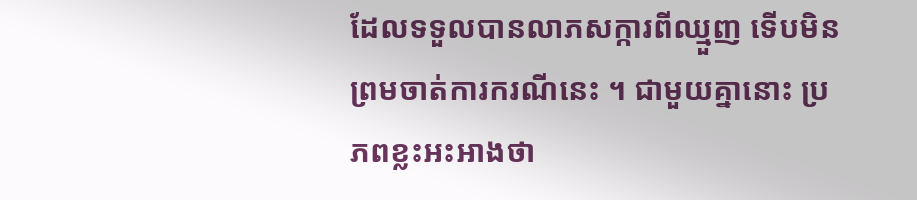ដែលទទួលបានលាភសក្ការពីឈ្មួញ ទើបមិនព្រមចាត់ការករណីនេះ ។ ជាមួយគ្នានោះ ប្រភពខ្លះអះអាងថា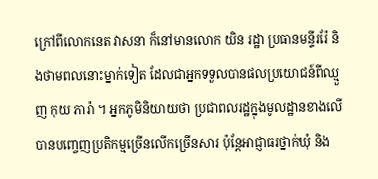ក្រៅពីលោកនេត វាសនា ក៏នៅមានលោក យិន រដ្ឋា ប្រធានមន្ទីររ៉ែ និងថាមពលនោះម្នាក់ទៀត ដែលជាអ្នកទទួលបានផលប្រយោជន៍ពីឈ្មួញ កុយ ភារ៉ា ។ អ្នកភូមិនិយាយថា ប្រជាពលរដ្ឋក្នុងមូលដ្ឋានខាងលើ បានបញ្ចេញប្រតិកម្មច្រើនលើកច្រើនសារ ប៉ុន្តែអាជ្ញាធរថ្នាក់ឃុំ និង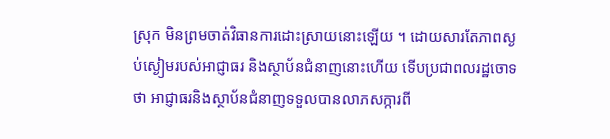ស្រុក មិនព្រមចាត់វិធានការដោះស្រាយនោះឡើយ ។ ដោយសារតែភាពស្ងប់ស្ងៀមរបស់អាជ្ញាធរ និងស្ថាប័នជំនាញនោះហើយ ទើបប្រជាពលរដ្ឋចោទថា អាជ្ញាធរនិងស្ថាប័នជំនាញទទួលបានលាភសក្ការពី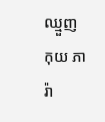ឈ្មួញ កុយ ភារ៉ា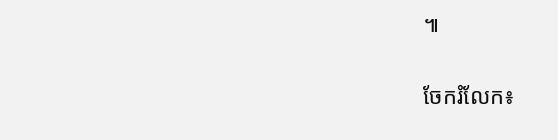៕


ចែករំលែក៖